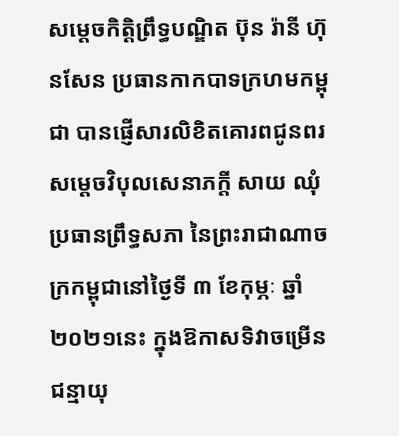សម្ដេចកិត្តិព្រឹទ្ធបណ្ឌិត ប៊ុន រ៉ានី ហ៊ុនសែន ប្រធានកាកបាទក្រហមកម្ពុជា បានផ្ញើសារលិខិតគោរពជូនពរ សម្ដេចវិបុលសេនាភក្ដី សាយ ឈុំ ប្រធានព្រឹទ្ធសភា នៃព្រះរាជាណាចក្រកម្ពុជានៅថ្ងៃទី ៣ ខែកុម្ភៈ ឆ្នាំ២០២១នេះ ក្នុងឱកាសទិវាចម្រើនជន្មាយុ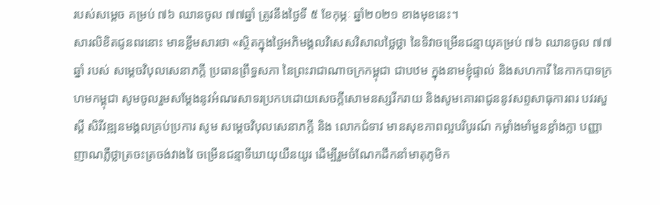របស់សម្តេច គម្រប់ ៧៦ ឈានចូល ៧៧ឆ្នាំ ត្រូវនឹងថ្ងៃទី ៥ ខែកុម្ភៈ ឆ្នាំ២០២១ ខាងមុខនេះ។
សារលិខិតជូនពរនោះ មានខ្លឹមសារថា «ស្ថិតក្នុងថ្ងៃអភិមង្គលវិសេសវិសាលថ្លៃថ្លា នៃទិវាចម្រើនជន្មាយុគម្រប់ ៧៦ ឈានចូល ៧៧ឆ្នាំ របស់ សម្ដេចវិបុលសេនាភក្តី ប្រធានព្រឹទ្ធសភា នៃព្រះរាជាណាចក្រកម្ពុជា ជាបឋម ក្នុងនាមខ្ញុំផ្ទាល់ និងសហការី នៃកាកបាទក្រហមកម្ពុជា សូមចូលរួមសម្តែងនូវអំណរសាទរប្រកបដោយសេចក្តីសោមនស្សរីករាយ និងសូមគោរពជូននូវសព្ទសាធុការពរ បវរសួស្តី សិរីវឌ្ឍនមង្គលគ្រប់ប្រការ សូម សម្ដេចវិបុលសេនាភក្តី និង លោកជំទាវ មានសុខភាពល្អបរិបូរណ៍ កម្លាំងមាំមួនខ្លាំងក្លា បញ្ញាញាណភ្លឺថ្លាត្រចះត្រចង់វាងវៃ ចម្រើនជន្មាទីឃាយុយឺនយូរ ដើម្បីរួមចំណែកដឹកនាំមាតុភូមិក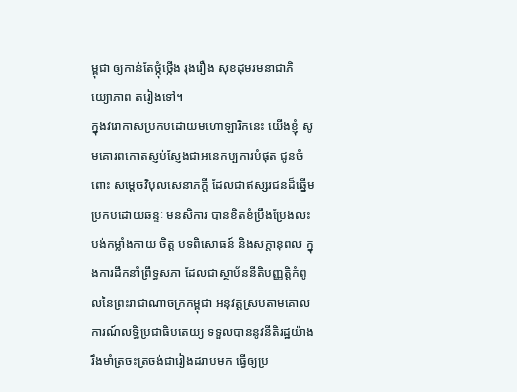ម្ពុជា ឲ្យកាន់តែថ្កុំថ្កើង រុងរឿង សុខដុមរមនាជាភិយ្យោភាព តរៀងទៅ។
ក្នុងវរោកាសប្រកបដោយមហោឡារិកនេះ យើងខ្ញុំ សូមគោរពកោតស្ញប់ស្ញែងជាអនេកប្បការបំផុត ជូនចំពោះ សម្ដេចវិបុលសេនាភក្តី ដែលជាឥស្សរជនដ៏ឆ្នើម ប្រកបដោយឆន្ទៈ មនសិការ បានខិតខំប្រឹងប្រែងលះបង់កម្លាំងកាយ ចិត្ដ បទពិសោធន៍ និងសក្តានុពល ក្នុងការដឹកនាំព្រឹទ្ធសភា ដែលជាស្ថាប័ននីតិបញ្ញត្តិកំពូលនៃព្រះរាជាណាចក្រកម្ពុជា អនុវត្តស្របតាមគោលការណ៍លទ្ធិប្រជាធិបតេយ្យ ទទួលបាននូវនីតិរដ្ឋយ៉ាងរឹងមាំត្រចះត្រចង់ជារៀងដរាបមក ធ្វើឲ្យប្រ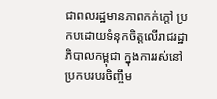ជាពលរដ្ឋមានភាពកក់ក្តៅ ប្រកបដោយទំនុកចិត្តលើរាជរដ្ឋាភិបាលកម្ពុជា ក្នុងការរស់នៅប្រកបរបរចិញ្ចឹម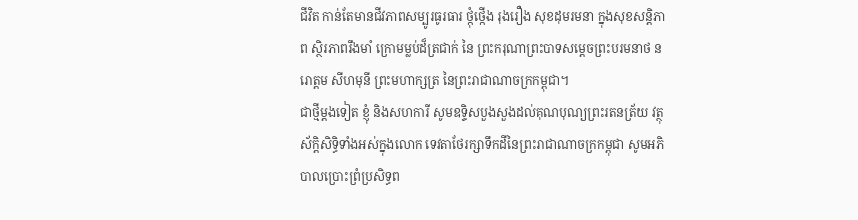ជីវិត កាន់តែមានជីវភាពសម្បូរធូរធារ ថ្កុំថ្កើង រុងរឿង សុខដុមរមនា ក្នុងសុខសន្តិភាព ស្ថិរភាពរឹងមាំ ក្រោមម្លប់ដ៏ត្រជាក់ នៃ ព្រះករុណាព្រះបាទសម្តេចព្រះបរមនាថ នរោត្តម សីហមុនី ព្រះមហាក្សត្រ នៃព្រះរាជាណាចក្រកម្ពុជា។
ជាថ្មីម្តងទៀត ខ្ញុំ និងសហការី សូមឧទ្ទិសបួងសួងដល់គុណបុណ្យព្រះរតនត្រ័យ វត្ថុស័ក្ដិសិទ្ធិទាំងអស់ក្នុងលោក ទេវតាថែរក្សាទឹកដីនៃព្រះរាជាណាចក្រកម្ពុជា សូមអភិបាលប្រោះព្រំប្រសិទ្ធព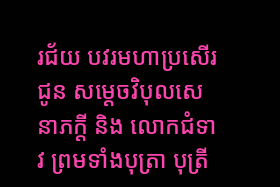រជ័យ បវរមហាប្រសើរ ជូន សម្ដេចវិបុលសេនាភក្តី និង លោកជំទាវ ព្រមទាំងបុត្រា បុត្រី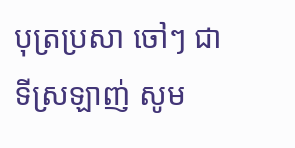បុត្រប្រសា ចៅៗ ជាទីស្រឡាញ់ សូម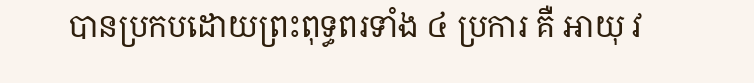បានប្រកបដោយព្រះពុទ្ធពរទាំង ៤ ប្រការ គឺ អាយុ វ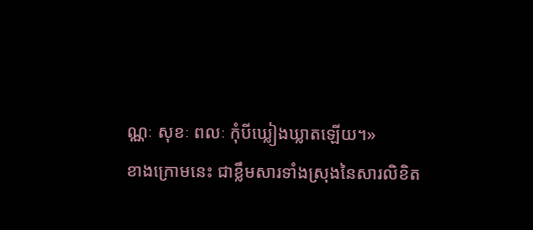ណ្ណៈ សុខៈ ពលៈ កុំបីឃ្លៀងឃ្លាតឡើយ។»
ខាងក្រោមនេះ ជាខ្លឹមសារទាំងស្រុងនៃសារលិខិត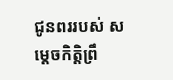ជូនពររបស់ សម្តេចកិត្តិព្រឹ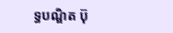ទ្ធបណ្ឌិត ប៊ុ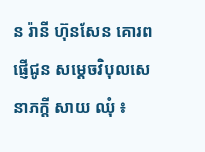ន រ៉ានី ហ៊ុនសែន គោរពផ្ញេីជូន សម្តេចវិបុលសេនាភក្តី សាយ ឈុំ ៖